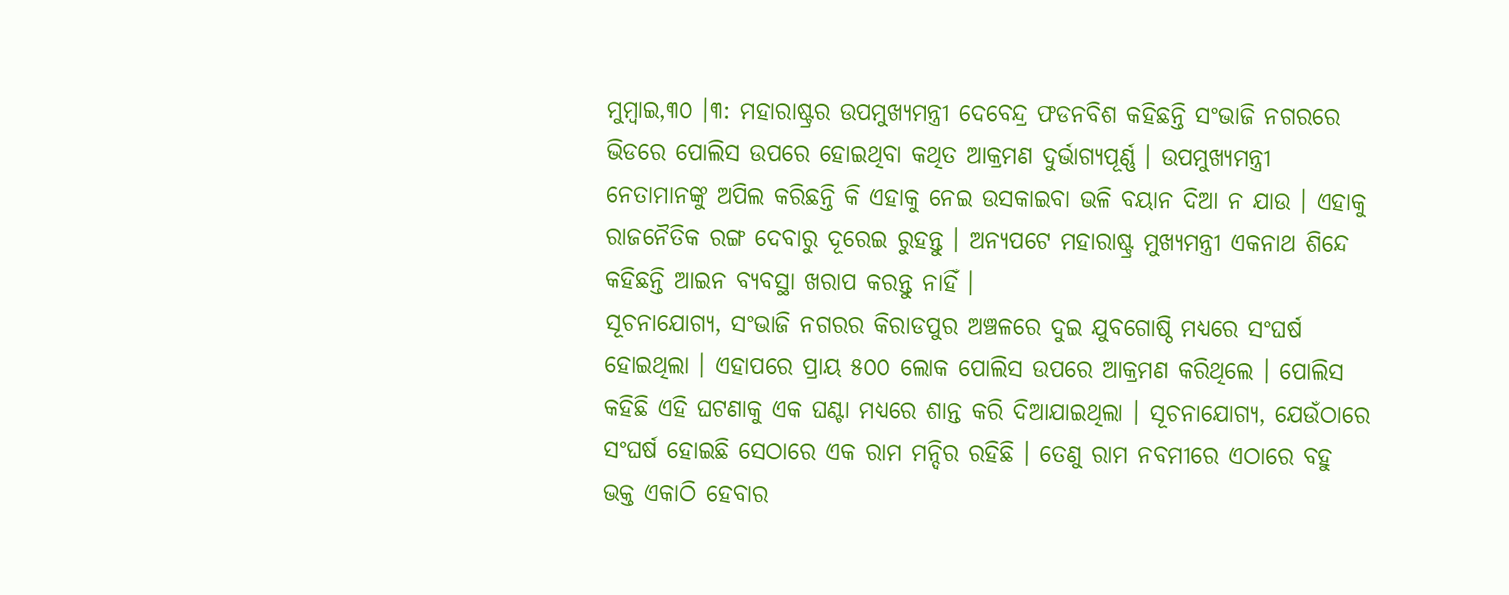ମୁମ୍ବାଇ,୩୦ ।୩: ମହାରାଷ୍ଟ୍ରର ଉପମୁଖ୍ୟମନ୍ତ୍ରୀ ଦେବେନ୍ଦ୍ର ଫଡନବିଶ କହିଛନ୍ତି ସଂଭାଜି ନଗରରେ ଭିଡରେ ପୋଲିସ ଉପରେ ହୋଇଥିବା କଥିତ ଆକ୍ରମଣ ଦୁର୍ଭାଗ୍ୟପୂର୍ଣ୍ଣ । ଉପମୁଖ୍ୟମନ୍ତ୍ରୀ ନେତାମାନଙ୍କୁ ଅପିଲ କରିଛନ୍ତି କି ଏହାକୁ ନେଇ ଉସକାଇବା ଭଳି ବୟାନ ଦିଆ ନ ଯାଉ । ଏହାକୁ ରାଜନୈତିକ ରଙ୍ଗ ଦେବାରୁ ଦୂରେଇ ରୁହନ୍ତୁ । ଅନ୍ୟପଟେ ମହାରାଷ୍ଟ୍ର ମୁଖ୍ୟମନ୍ତ୍ରୀ ଏକନାଥ ଶିନ୍ଦେ କହିଛନ୍ତି ଆଇନ ବ୍ୟବସ୍ଥା ଖରାପ କରନ୍ତୁ ନାହିଁ ।
ସୂଚନାଯୋଗ୍ୟ, ସଂଭାଜି ନଗରର କିରାଡପୁର ଅଞ୍ଚଳରେ ଦୁଇ ଯୁବଗୋଷ୍ଠି ମଧ୍ୟରେ ସଂଘର୍ଷ ହୋଇଥିଲା । ଏହାପରେ ପ୍ରାୟ ୫୦୦ ଲୋକ ପୋଲିସ ଉପରେ ଆକ୍ରମଣ କରିଥିଲେ । ପୋଲିସ କହିଛି ଏହି ଘଟଣାକୁ ଏକ ଘଣ୍ଟା ମଧ୍ୟରେ ଶାନ୍ତ କରି ଦିଆଯାଇଥିଲା । ସୂଚନାଯୋଗ୍ୟ, ଯେଉଁଠାରେ ସଂଘର୍ଷ ହୋଇଛି ସେଠାରେ ଏକ ରାମ ମନ୍ଦିର ରହିଛି । ତେଣୁ ରାମ ନବମୀରେ ଏଠାରେ ବହୁ ଭକ୍ତ ଏକାଠି ହେବାର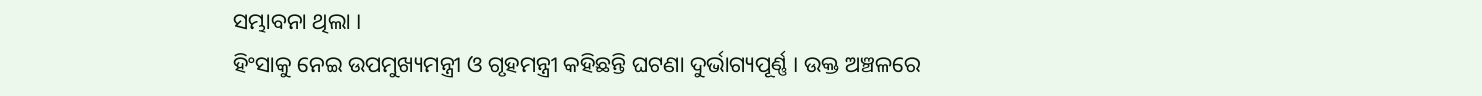ସମ୍ଭାବନା ଥିଲା ।
ହିଂସାକୁ ନେଇ ଉପମୁଖ୍ୟମନ୍ତ୍ରୀ ଓ ଗୃହମନ୍ତ୍ରୀ କହିଛନ୍ତି ଘଟଣା ଦୁର୍ଭାଗ୍ୟପୂର୍ଣ୍ଣ । ଉକ୍ତ ଅଞ୍ଚଳରେ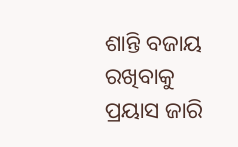ଶାନ୍ତି ବଜାୟ ରଖିବାକୁ ପ୍ରୟାସ ଜାରି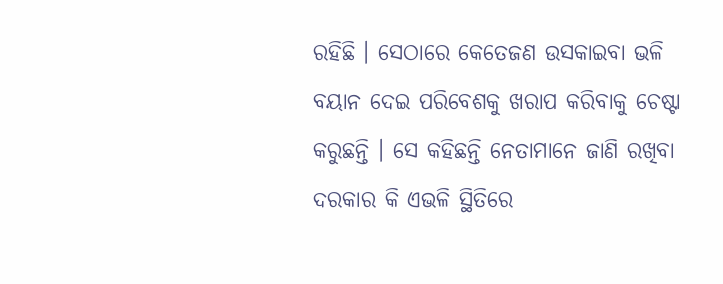ରହିଛି । ସେଠାରେ କେତେଜଣ ଉସକାଇବା ଭଳି ବୟାନ ଦେଇ ପରିବେଶକୁ ଖରାପ କରିବାକୁ ଚେଷ୍ଟା କରୁଛନ୍ତି । ସେ କହିଛନ୍ତି ନେତାମାନେ ଜାଣି ରଖିବା ଦରକାର କି ଏଭଳି ସ୍ଥିତିରେ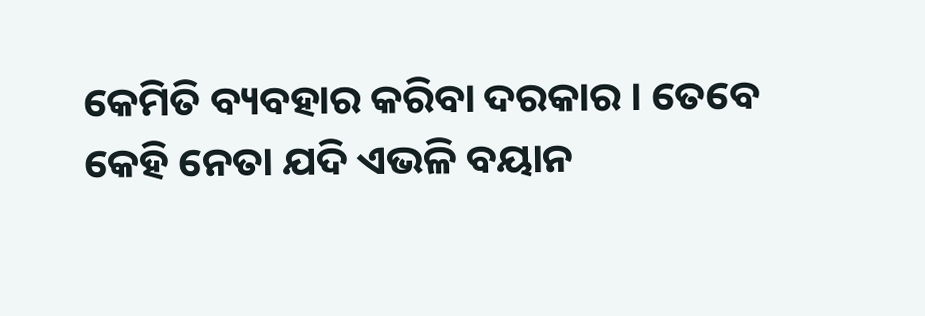କେମିତି ବ୍ୟବହାର କରିବା ଦରକାର । ତେବେ କେହି ନେତା ଯଦି ଏଭଳି ବୟାନ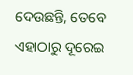ଦେଉଛନ୍ତି, ତେବେ ଏହାଠାରୁ ଦୂରେଇ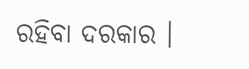ରହିବା ଦରକାର ।